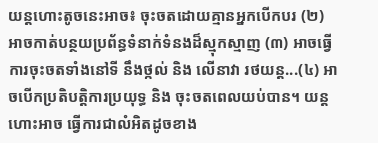យន្តហោះតូចនេះអាច៖ ចុះចតដោយគ្មានអ្នកបើកបរ (២) អាចកាត់បន្ថយប្រព័ន្ធទំនាក់ទំនងដ៏ស្មុកស្មាញ (៣) អាចធ្វើការចុះចតទាំងនៅទី នឹងថ្កល់ និង លើនាវា រថយន្ត...(៤) អាចបើកប្រតិបត្តិការប្រយុទ្ធ និង ចុះចតពេលយប់បាន។ យន្តហោះអាច ធ្វើការជាលំអិតដូចខាង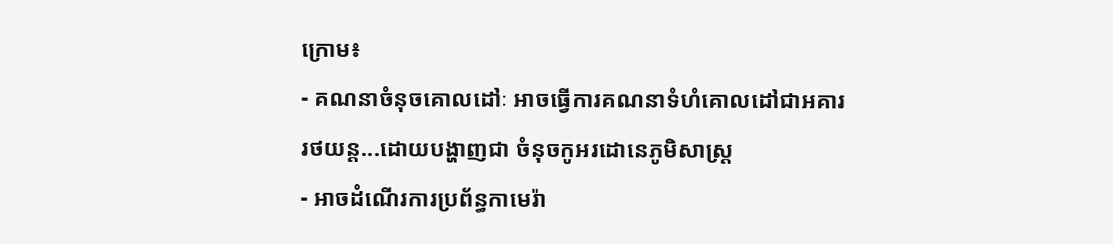ក្រោម៖
- គណនាចំនុចគោលដៅៈ អាចធ្វើការគណនាទំហំគោលដៅជាអគារ រថយន្ត...ដោយបង្ហាញជា ចំនុចកូអរដោនេភូមិសាស្រ្ត
- អាចដំណើរការប្រព័ន្ធកាមេរ៉ា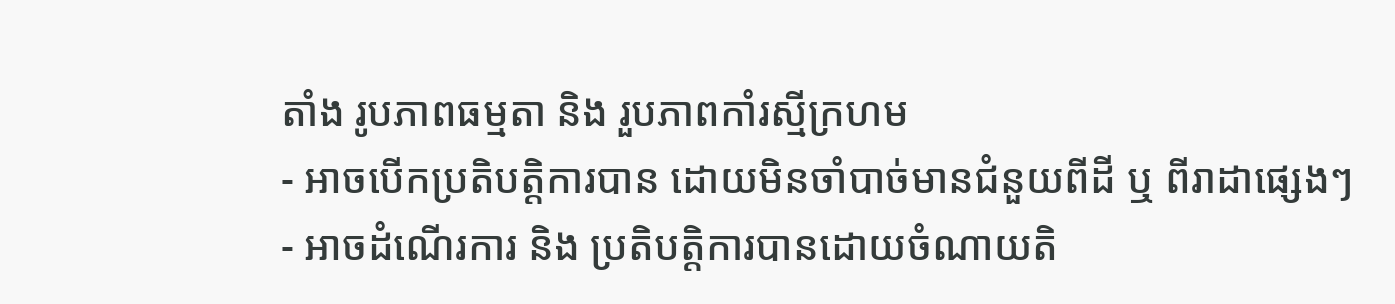តាំង រូបភាពធម្មតា និង រួបភាពកាំរស្មីក្រហម
- អាចបើកប្រតិបត្តិការបាន ដោយមិនចាំបាច់មានជំនួយពីដី ឬ ពីរាដាផ្សេងៗ
- អាចដំណើរការ និង ប្រតិបត្តិការបានដោយចំណាយតិ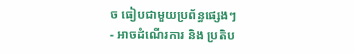ច ធៀបជាមួយប្រព័ន្ធផ្សេងៗ
- អាចដំណើរការ និង ប្រតិប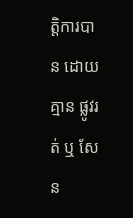ត្តិការបាន ដោយគ្មាន ផ្លូវរត់ ឬ សែន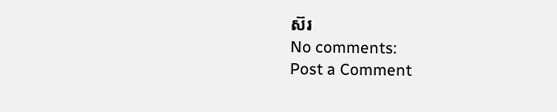ស៊រ
No comments:
Post a Comment